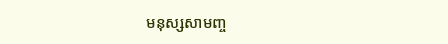មនុស្សសាមញ្ច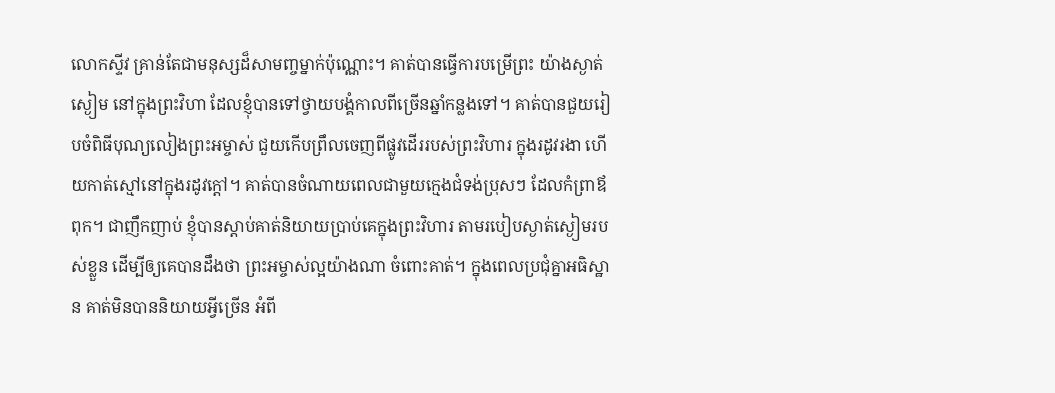លោកស្ទីវ គ្រាន់តែជាមនុស្សដ៏សាមញ្ចម្នាក់ប៉ុណ្ណោះ។ គាត់បានធ្វើការបម្រើព្រះ យ៉ាងស្ងាត់ស្ងៀម នៅក្នុងព្រះវិហា ដែលខ្ញុំបានទៅថ្វាយបង្គំកាលពីច្រើនឆ្នាំកន្លងទៅ។ គាត់បានជួយរៀបចំពិធីបុណ្យលៀងព្រះអម្ចាស់ ជួយកើបព្រឹលចេញពីផ្លូវដើររបស់ព្រះវិហារ ក្នុងរដូវរងា ហើយកាត់ស្មៅនៅក្នុងរដូវក្តៅ។ គាត់បានចំណាយពេលជាមួយក្មេងជំទង់ប្រុសៗ ដែលកំព្រាឪពុក។ ជាញឹកញាប់ ខ្ញុំបានស្តាប់គាត់និយាយប្រាប់គេក្នុងព្រះវិហារ តាមរបៀបស្ងាត់ស្ងៀមរបស់ខ្លួន ដើម្បីឲ្យគេបានដឹងថា ព្រះអម្ចាស់ល្អយ៉ាងណា ចំពោះគាត់។ ក្នុងពេលប្រជុំគ្នាអធិស្ឋាន គាត់មិនបាននិយាយអ្វីច្រើន អំពី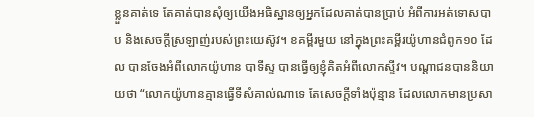ខ្លួនគាត់ទេ តែគាត់បានសុំឲ្យយើងអធិស្ឋានឲ្យអ្នកដែលគាត់បានប្រាប់ អំពីការអត់ទោសបាប និងសេចក្តីស្រឡាញ់របស់ព្រះយេស៊ូវ។ ខគម្ពីរមួយ នៅក្នុងព្រះគម្ពីរយ៉ូហានជំពូក១០ ដែល បានចែងអំពីលោកយ៉ូហាន បាទីស្ទ បានធ្វើឲ្យខ្ញុំគិតអំពីលោកស្ទីវ។ បណ្តាជនបាននិយាយថា “លោកយ៉ូហានគ្មានធ្វើទីសំគាល់ណាទេ តែសេចក្តីទាំងប៉ុន្មាន ដែលលោកមានប្រសា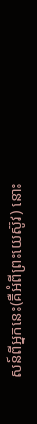សន៍ពីអ្នកនេះ(គឺអំពីព្រះយេស៊ូវ) នោះ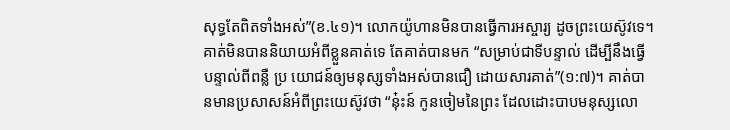សុទ្ធតែពិតទាំងអស់”(ខ.៤១)។ លោកយ៉ូហានមិនបានធ្វើការអស្ចារ្យ ដូចព្រះយេស៊ូវទេ។ គាត់មិនបាននិយាយអំពីខ្លួនគាត់ទេ តែគាត់បានមក “សម្រាប់ជាទីបន្ទាល់ ដើម្បីនឹងធ្វើបន្ទាល់ពីពន្លឺ ប្រ យោជន៍ឲ្យមនុស្សទាំងអស់បានជឿ ដោយសារគាត់”(១:៧)។ គាត់បានមានប្រសាសន៍អំពីព្រះយេស៊ូវថា “នុ៎ះន៍ កូនចៀមនៃព្រះ ដែលដោះបាបមនុស្សលោ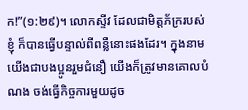ក!”(១:២៩)។ លោកស្ទីវ ដែលជាមិត្តភ័ក្ររបស់ខ្ញុំ ក៏បានធ្វើបន្ទាល់ពីពន្លឺនោះផងដែរ។ ក្នុងនាមយើងជាបងប្អូនរួមជំនឿ យើងក៏ត្រូវមានគោលបំណង ចង់ធ្វើកិច្ចការមួយដូច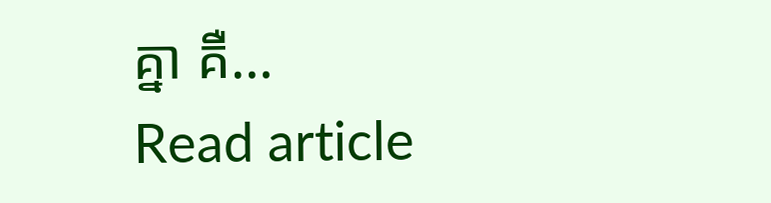គ្នា គឺ…
Read article